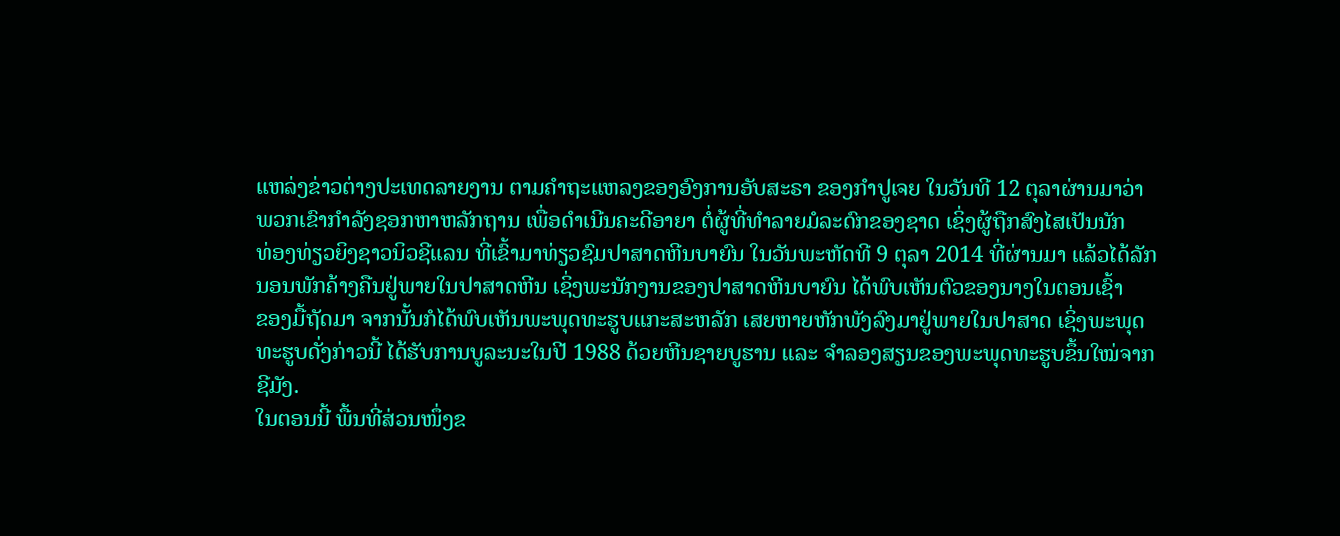ແຫລ່ງຂ່າວຕ່າງປະເທດລາຍງານ ຕາມຄຳຖະແຫລງຂອງອົງການອັບສະຣາ ຂອງກຳປູເຈຍ ໃນວັນທີ 12 ຕຸລາຜ່ານມາວ່າ
ພວກເຂົາກຳລັງຊອກຫາຫລັກຖານ ເພື່ອດຳເນີນຄະດີອາຍາ ຕໍ່ຜູ້ທີ່ທຳລາຍມໍລະດົກຂອງຊາດ ເຊິ່ງຜູ້ຖືກສົງໄສເປັນນັກ
ທ່ອງທ່ຽວຍິງຊາວນິວຊີແລນ ທີ່ເຂົ້າມາທ່ຽວຊົມປາສາດຫີນບາຍົນ ໃນວັນພະຫັດທີ 9 ຕຸລາ 2014 ທີ່ຜ່ານມາ ແລ້ວໄດ້ລັກ
ນອນພັກຄ້າງຄືນຢູ່ພາຍໃນປາສາດຫີນ ເຊິ່ງພະນັກງານຂອງປາສາດຫີນບາຍົນ ໄດ້ພົບເຫັນຕົວຂອງນາງໃນຕອນເຊົ້າ
ຂອງມື້ຖັດມາ ຈາກນັ້ນກໍໄດ້ພົບເຫັນພະພຸດທະຮູບແກະສະຫລັກ ເສຍຫາຍຫັກພັງລົງມາຢູ່ພາຍໃນປາສາດ ເຊິ່ງພະພຸດ
ທະຮູບດັ່ງກ່າວນີ້ ໄດ້ຮັບການບູລະນະໃນປີ 1988 ດ້ວຍຫີນຊາຍບູຮານ ແລະ ຈຳລອງສຽນຂອງພະພຸດທະຮູບຂຶ້ນໃໝ່ຈາກ
ຊີມັງ.
ໃນຕອນນີ້ ພື້ນທີ່ສ່ວນໜຶ່ງຂ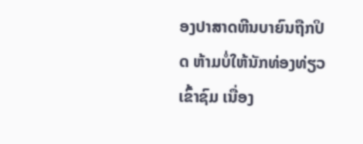ອງປາສາດຫີນບາຍົນຖືກປິດ ຫ້າມບໍ່ໃຫ້ນັກທ່ອງທ່ຽວເຂົ້າຊົມ ເນື່ອງ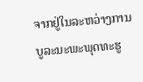ຈາກຢູ່ໃນລະຫວ່າງການ
ບູລະນະພະພຸດທະຮູ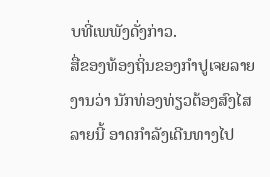ບທີ່ເພພັງດັ່ງກ່າວ.
ສື່ຂອງທ້ອງຖິ່ນຂອງກຳປູເຈຍລາຍງານວ່າ ນັກທ່ອງທ່ຽວຕ້ອງສົງໄສລາຍນີ້ ອາດກຳລັງເດີນທາງໄປ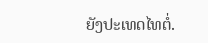ຍັງປະເທດໄທຕໍ່.